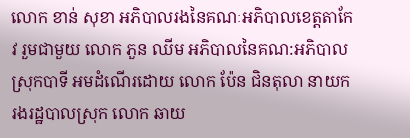លោក ខាន់ សុខា អភិបាលរងនៃគណៈអភិបាលខេត្តតាកែវ រួមជាមួយ លោក ភួន ឈីម អភិបាលនៃគណ:អភិបាលស្រុកបាទី អមដំណើរដោយ លោក ប៉ែន ជិនតុលា នាយករងរដ្ឋបាលស្រុក លោក ឆាយ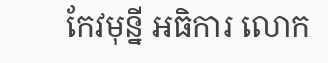កែវមុន្នី អធិការ លោក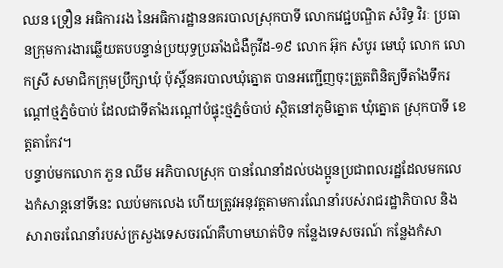ឈន ទ្រឿន អធិការរង នៃអធិការដ្ឋាននគរបាលស្រុកបាទី លោកវេជ្ជបណ្ឌិត សំរិទ្ធ វិរៈ ប្រធានក្រុមការងារឆ្លើយតបបន្ទាន់ប្រយុទ្ធប្រឆាំងជំងឺកូវីដ-១៩ លោក អ៊ុក សំបូរ មេឃុំ លោក លោកស្រី សមាជិកក្រុមប្រឹក្សាឃុំ ប៉ុស្តិ៍នគរបាលឃុំត្នោត បានអញ្ជើញចុះត្រួតពិនិត្យទីតាំងទឹករណ្តៅថ្មភ្នំចំបាប់ ដែលជាទីតាំងរណ្តៅបំផ្ទុះថ្មភ្នំចំបាប់ ស្ថិតនៅភូមិត្នោត ឃុំត្នោត ស្រុកបាទី ខេត្តតាកែវ។
បន្ទាប់មកលោក ភួន ឈីម អភិបាលស្រុក បានណែនាំដល់បងប្អូនប្រជាពលរដ្ឋដែលមកលេងកំសាន្តនៅទីនេះ ឈប់មកលេង ហើយត្រូវអនុវត្តតាមការណែនាំរបស់រាជរដ្ឋាភិបាល និងសារាចរណែនាំរបស់ក្រសួងទេសចរណ៍គឺហាមឃាត់បិទ កន្លែងទេសចរណ៍ កន្លែងកំសា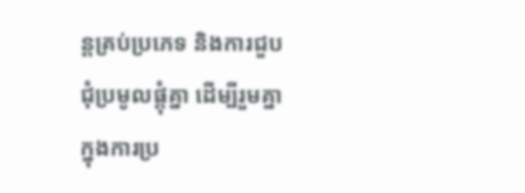ន្តគ្រប់ប្រភេទ និងការជួបជុំប្រមូលផ្តុំគ្នា ដើម្បីរួមគ្នាក្នុងការប្រ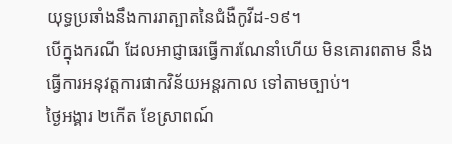យុទ្ធប្រឆាំងនឹងការរាត្បាតនៃជំងឺកូវីដ-១៩។
បើក្នុងករណី ដែលអាជ្ញាធរធ្វើការណែនាំហើយ មិនគោរពតាម នឹងធ្វើការអនុវត្តការផាកវិន័យអន្តរកាល ទៅតាមច្បាប់។
ថ្ងៃអង្គារ ២កើត ខែស្រាពណ៍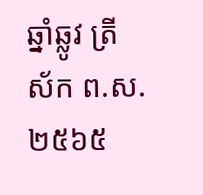ឆ្នាំឆ្លូវ ត្រីស័ក ព.ស.២៥៦៥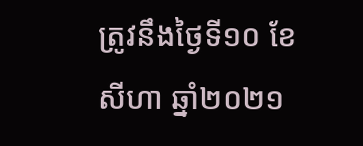ត្រូវនឹងថ្ងៃទី១០ ខែសីហា ឆ្នាំ២០២១